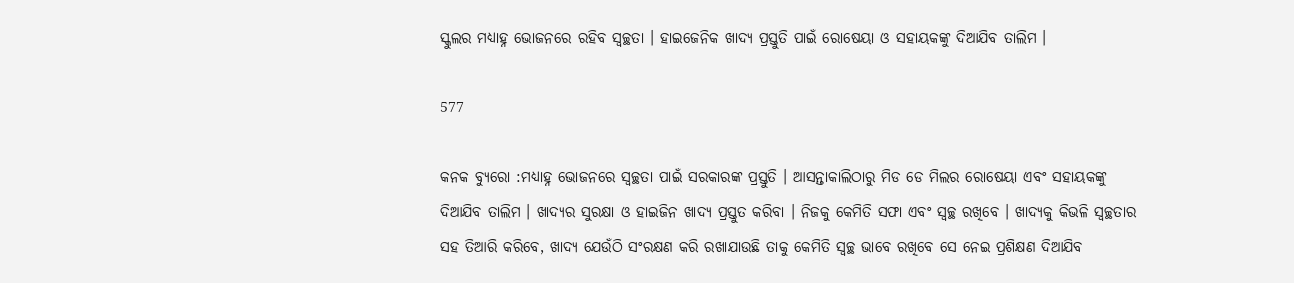ସ୍କୁଲର ମଧ୍ୟାହ୍ନ ଭୋଜନରେ ରହିବ ସ୍ୱଚ୍ଛତା । ହାଇଜେନିକ ଖାଦ୍ୟ ପ୍ରସ୍ତୁତି ପାଇଁ ରୋଷେୟା ଓ ସହାୟକଙ୍କୁ ଦିଆଯିବ ତାଲିମ ।

577

କନକ ବ୍ୟୁରୋ :ମଧ୍ୟାହ୍ନ ଭୋଜନରେ ସ୍ୱଚ୍ଛତା ପାଇଁ ସରକାରଙ୍କ ପ୍ରସ୍ତୁତି । ଆସନ୍ତାକାଲିଠାରୁ ମିଡ ଡେ ମିଲର ରୋଷେୟା ଏବଂ ସହାୟକଙ୍କୁ ଦିଆଯିବ ତାଲିମ । ଖାଦ୍ୟର ସୁରକ୍ଷା ଓ ହାଇଜିନ ଖାଦ୍ୟ ପ୍ରସ୍ତୁତ କରିବା । ନିଜକୁ କେମିତି ସଫା ଏବଂ ସ୍ୱଚ୍ଛ ରଖିବେ । ଖାଦ୍ୟକୁ କିଭଳି ସ୍ୱଚ୍ଛତାର ସହ ତିଆରି କରିବେ, ଖାଦ୍ୟ ଯେଉଁଠି ସଂରକ୍ଷଣ କରି ରଖାଯାଉଛି ତାକୁ କେମିତି ସ୍ୱଚ୍ଛ ଭାବେ ରଖିବେ ସେ ନେଇ ପ୍ରଶିକ୍ଷଣ ଦିଆଯିବ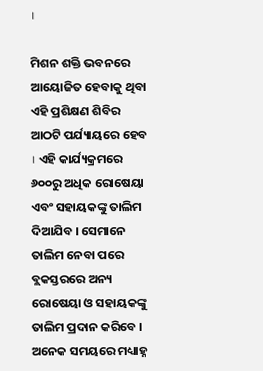।

ମିଶନ ଶକ୍ତି ଭବନରେ ଆୟୋଜିତ ହେବାକୁ ଥିବା ଏହି ପ୍ରଶିକ୍ଷଣ ଶିବିର ଆଠଟି ପର୍ଯ୍ୟାୟରେ ହେବ । ଏହି କାର୍ଯ୍ୟକ୍ରମରେ ୬୦୦ରୁ ଅଧିକ ରୋଷେୟା ଏବଂ ସହାୟକଙ୍କୁ ତାଲିମ ଦିଆଯିବ । ସେମାନେ ତାଲିମ ନେବା ପରେ ବ୍ଲକସ୍ତରରେ ଅନ୍ୟ ରୋଷେୟା ଓ ସହାୟକଙ୍କୁ ତାଲିମ ପ୍ରଦାନ କରିବେ ।
ଅନେକ ସମୟରେ ମଧ୍ୟାହ୍ନ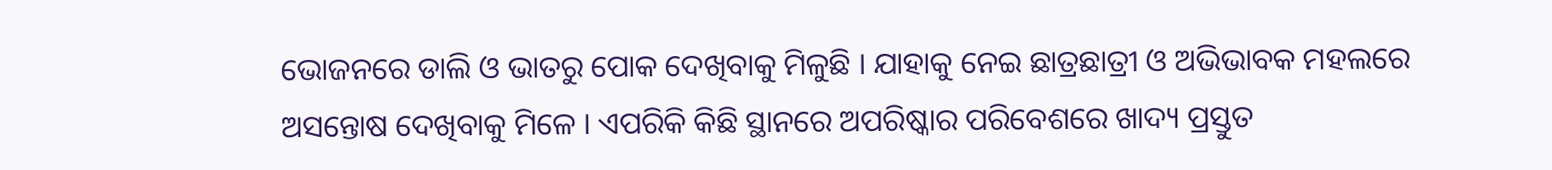ଭୋଜନରେ ଡାଲି ଓ ଭାତରୁ ପୋକ ଦେଖିବାକୁ ମିଳୁଛି । ଯାହାକୁ ନେଇ ଛାତ୍ରଛାତ୍ରୀ ଓ ଅଭିଭାବକ ମହଲରେ ଅସନ୍ତୋଷ ଦେଖିବାକୁ ମିଳେ । ଏପରିକି କିଛି ସ୍ଥାନରେ ଅପରିଷ୍କାର ପରିବେଶରେ ଖାଦ୍ୟ ପ୍ରସ୍ତୁତ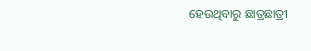ହେଉଥିବାରୁ ଛାତ୍ରଛାତ୍ରୀ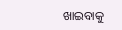ଖାଇବାକୁ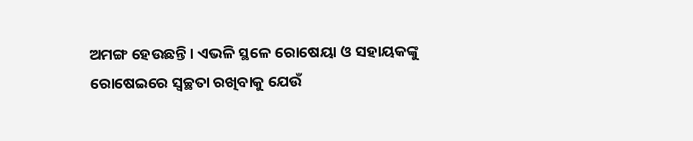ଅମଙ୍ଗ ହେଉଛନ୍ତି । ଏଭଳି ସ୍ଥଳେ ରୋଷେୟା ଓ ସହାୟକଙ୍କୁ ରୋଷେଇରେ ସ୍ୱଚ୍ଛତା ରଖିବାକୁ ଯେଉଁ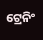ଟ୍ରେନିଂ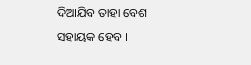ଦିଆଯିବ ତାହା ବେଶ ସହାୟକ ହେବ ।